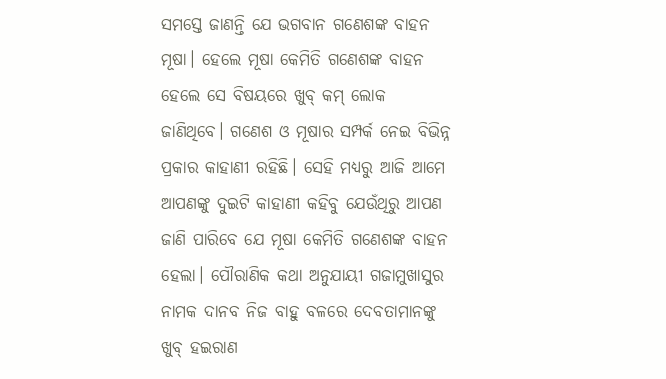ସମସ୍ତେ ଜାଣନ୍ତି ଯେ ଭଗବାନ ଗଣେଶଙ୍କ ବାହନ ମୂଷା। ହେଲେ ମୂଷା କେମିତି ଗଣେଶଙ୍କ ବାହନ ହେଲେ ସେ ବିଷୟରେ ଖୁବ୍ କମ୍ ଲୋକ ଜାଣିଥିବେ। ଗଣେଶ ଓ ମୂଷାର ସମ୍ପର୍କ ନେଇ ବିଭିନ୍ନ ପ୍ରକାର କାହାଣୀ ରହିଛି। ସେହି ମଧ୍ୟରୁ ଆଜି ଆମେ ଆପଣଙ୍କୁ ଦୁଇଟି କାହାଣୀ କହିବୁ ଯେଉଁଥିରୁ ଆପଣ ଜାଣି ପାରିବେ ଯେ ମୂଷା କେମିତି ଗଣେଶଙ୍କ ବାହନ ହେଲା। ପୌରାଣିକ କଥା ଅନୁଯାୟୀ ଗଜାମୁଖାସୁର ନାମକ ଦାନବ ନିଜ ବାହୁ ବଳରେ ଦେବତାମାନଙ୍କୁ ଖୁବ୍ ହଇରାଣ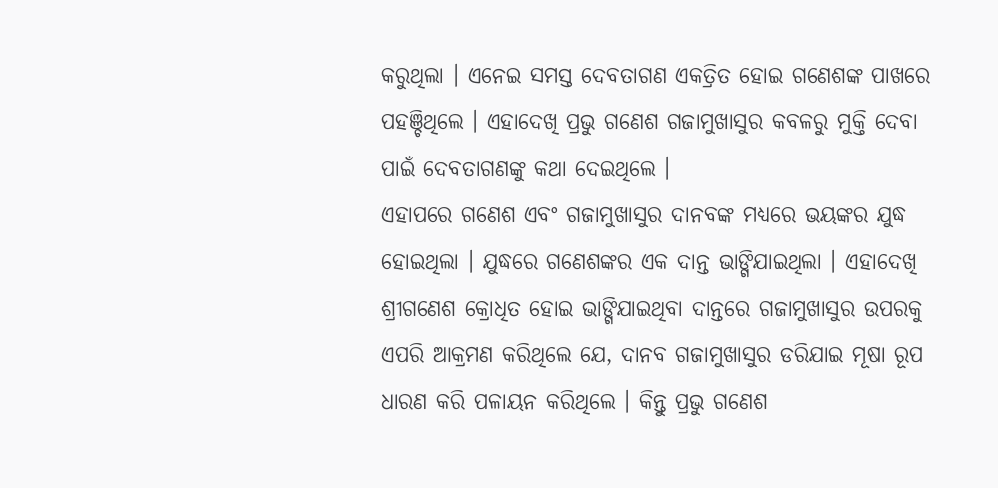କରୁଥିଲା । ଏନେଇ ସମସ୍ତ ଦେବତାଗଣ ଏକତ୍ରିତ ହୋଇ ଗଣେଶଙ୍କ ପାଖରେ ପହଞ୍ଚିଥିଲେ । ଏହାଦେଖି ପ୍ରଭୁ ଗଣେଶ ଗଜାମୁଖାସୁର କବଳରୁ ମୁକ୍ତି ଦେବା ପାଇଁ ଦେବତାଗଣଙ୍କୁ କଥା ଦେଇଥିଲେ ।
ଏହାପରେ ଗଣେଶ ଏବଂ ଗଜାମୁଖାସୁର ଦାନବଙ୍କ ମଧ୍ୟରେ ଭୟଙ୍କର ଯୁଦ୍ଧ ହୋଇଥିଲା । ଯୁଦ୍ଧରେ ଗଣେଶଙ୍କର ଏକ ଦାନ୍ତ ଭାଙ୍ଗିଯାଇଥିଲା । ଏହାଦେଖି ଶ୍ରୀଗଣେଶ କ୍ରୋଧିତ ହୋଇ ଭାଙ୍ଗିଯାଇଥିବା ଦାନ୍ତରେ ଗଜାମୁଖାସୁର ଉପରକୁ ଏପରି ଆକ୍ରମଣ କରିଥିଲେ ଯେ, ଦାନବ ଗଜାମୁଖାସୁର ଡରିଯାଇ ମୂଷା ରୂପ ଧାରଣ କରି ପଳାୟନ କରିଥିଲେ । କିନ୍ତୁ ପ୍ରଭୁ ଗଣେଶ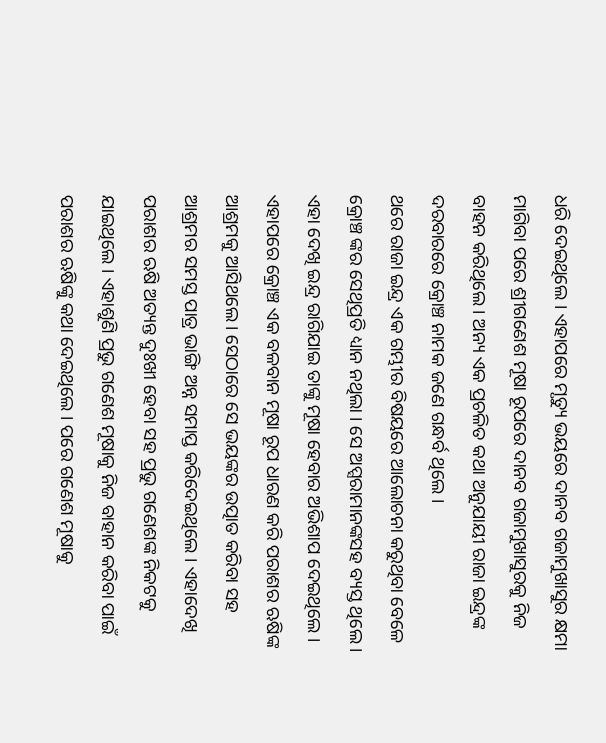ଧରି ଦେଇଥିଲେ । ଏହାପରେ ମୃତ୍ୟୁ ଭୟରେ ଦାନବ ଗଜାମୁଖାସୁର କ୍ଷମା ମାଗିବା ପରେ ଶ୍ରୀଗଣେଶ ମୂଷା ରୂପରେ ଦାନବ ଗଜାମୁଖାସୁରକୁ ନିଜ ବାହନ କରିଥିଲେ । ଅନ୍ୟ ଏକ ପ୍ରଚଳିତ କଥା ଅନୁଯାୟୀ ରାଜା ଇନ୍ଦ୍ରଙ୍କ ଦରବାରରେ କ୍ରୋଞ୍ଚ ନାମକ ଜଣେ ଗନ୍ଧର୍ବ ଥିଲେ ।
ଥରେ ରାଜା ଇନ୍ଦ୍ର ଏକ ଗମ୍ଭୀର ବିଷୟରେ ଆଲୋଚନା କରୁଥିବା ବେଳେ କ୍ରୋଞ୍ଚ ଙ୍କର ସେଥିପ୍ରତି ଧ୍ୟାନ ନଥିଲା । ସେ ଅପ୍ସରାମାନଙ୍କସହ ବ୍ୟସ୍ତ ଥିଲେ । ଏହା ଦେଖି ଇନ୍ଦ୍ର ରାଗିଯାଇ ତାଙ୍କୁ ମୂଷା ହେବାର ଅଭିଶାପ ଦେଇଥିଲେ । ଏହାପରେ କ୍ରୋଞ୍ଚ ଏକ ବଳବାନ ମୂଷା ରୂପ ଧାରଣ କରି ପରାଶର ଋଷିଙ୍କ ଆଶ୍ରମକୁ ଆସିଥଲେ । ସେଠାରେ ସେ ଭୟଙ୍କର ଉତ୍ପାତ କରିବା ସହ ଆଶ୍ରମର ସମସ୍ତ ପାତ୍ର ଭାଙ୍ଗି ଅନ୍ନ ସମାପ୍ତ କରିଦେଇଥିଲେ । ଏହାଦେଖି ପରାଶର ଋଷି ଅତ୍ୟନ୍ତ ଦୁଃଖୀ ହେବା ସହ ପ୍ରଭୁ ଗଣେଶଙ୍କ ନିକଟକୁ ଯାଇଥିଲେ । ଏହାଶୁଣି ପ୍ରଭୁ ଗଣେଶ ମୂଷାକୁ ନିଜ ବାହାନ କରିବା ପାଇଁ ପରାଶର ଋଷିଙ୍କୁ କଥା ଦେଇଥିଲେ । ପରେ ଗଣେଶ ମୂଷାକୁ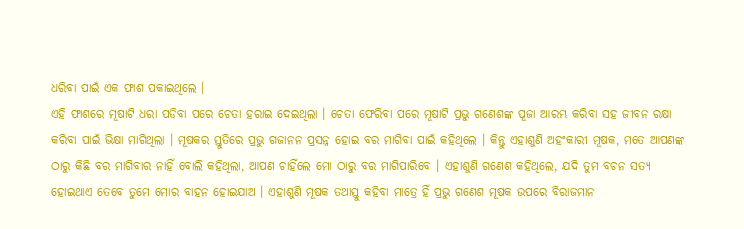ଧରିବା ପାଇଁ ଏକ ଫାଶ ପକାଇଥିଲେ ।
ଏହି ଫାଶରେ ମୂଷାଟି ଧରା ପଡିବା ପରେ ଚେତା ହରାଇ ଦେଇଥିଲା । ଚେତା ଫେରିବା ପରେ ମୂଷାଟି ପ୍ରଭୁ ଗଣେଶଙ୍କ ପୂଜା ଆରମ୍ଭ କରିବା ସହ ଜୀବନ ରକ୍ଷା କରିବା ପାଇଁ ଭିକ୍ଷା ମାଗିଥିଲା । ମୂଷକର ସ୍ତୁତିରେ ପ୍ରଭୁ ଗଜାନନ ପ୍ରସନ୍ନ ହୋଇ ବର ମାଗିବା ପାଇଁ କହିଥିଲେ । କିନ୍ତୁ ଏହାଶୁଣି ଅହଂକାରୀ ମୂଷକ, ମତେ ଆପଣଙ୍କ ଠାରୁ କିଛି ବର ମାଗିବାର ନାହିଁ ବୋଲି କହିଥିଲା, ଆପଣ ଚାହିଁଲେ ମୋ ଠାରୁ ବର ମାଗିପାରିବେ । ଏହାଶୁଣି ଗଣେଶ କହିଥିଲେ, ଯଦି ତୁମ ବଚନ ସତ୍ୟ ହୋଇଥାଏ ତେବେ ତୁମେ ମୋର ବାହନ ହୋଇଯାଅ । ଏହାଶୁଣି ମୂଷକ ତଥାସ୍ତୁ କହିବା ମାତ୍ରେ ହିଁ ପ୍ରଭୁ ଗଣେଶ ମୂଷକ ଉପରେ ବିରାଜମାନ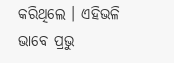କରିଥିଲେ । ଏହିଭଳି ଭାବେ ପ୍ରଭୁ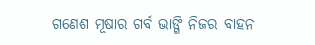ଗଣେଶ ମୂଷାର ଗର୍ବ ଭାଙ୍ଗି ନିଜର ବାହନ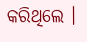କରିଥିଲେ ।